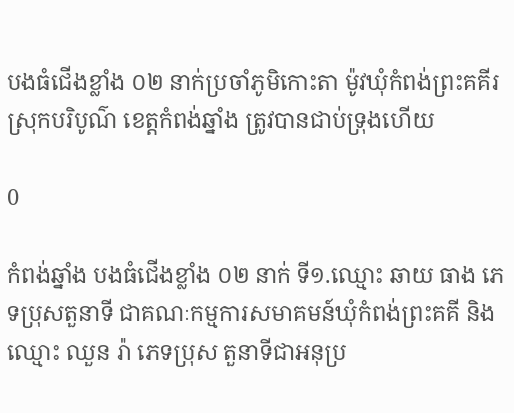បងធំជើងខ្លាំង ០២ នាក់ប្រចាំភូមិកោះតា ម៉ូវឃុំកំពង់ព្រះគគីរ ស្រុកបរិបូណ៌ ខេត្តកំពង់ឆ្នាំង ត្រូវបានជាប់ទ្រុងហើយ

0

កំពង់ឆ្នាំង បងធំជើងខ្លាំង ០២ នាក់ ទី១.ឈ្មោះ ឆាយ ធាង ភេទប្រុសតួនាទី ជាគណៈកម្មការសមាគមន៍ឃុំកំពង់ព្រះគគី និងឈ្មោះ ឈួន រ៉ា ភេទប្រុស តួនាទីជាអនុប្រ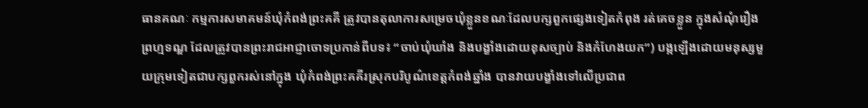ធានគណៈ កម្មការសមាគមន៍ឃុំកំពង់ព្រះគគី ត្រូវបានតុលាការសម្រេចឃុំខ្លួនខណៈដែលបក្សពួកផ្សេងទៀតកំពុង រត់គេចខ្លួន ក្នុងសំណុំរឿងព្រហ្មទណ្ឌ ដែលត្រូវបានព្រះរាជអាជ្ញាចោទប្រកាន់ពីបទ៖ “ចាប់ឃុំឃាំង និងបង្ខាំងដោយខុសច្បាប់ និងកំហែងយក”) បង្កឡើងដោយមនុស្សមួយក្រុមទៀតជាបក្សពួករស់នៅក្នុង ឃុំកំពង់ព្រះគគីរស្រុកបរិបូណ៌ខេត្តកំពង់ឆ្នាំង បានវាយបង្ខាំងទៅលើប្រជាព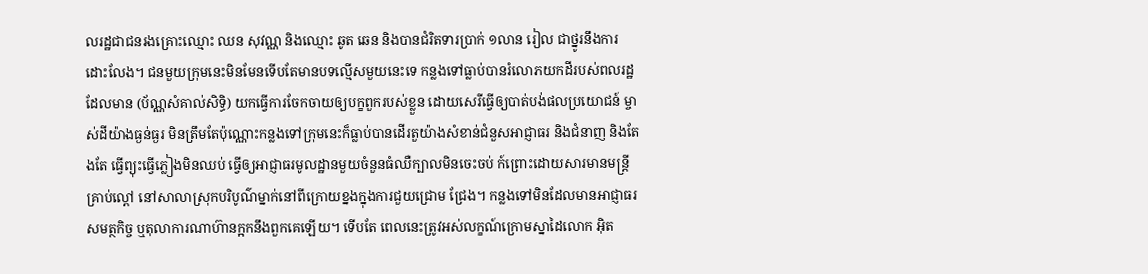លរដ្ឋជាជនរងគ្រោះឈ្មោះ ឈន សុវណ្ណ និងឈ្មោះ ឆូត ឆេន និងបានជំរិតទារប្រាក់ ១លាន រៀល ជាថ្នូរនឹងការដោះលែង។ ជនមួយក្រុមនេះមិនមែនទើបតែមានបទល្មើសមួយនេះទេ កន្លងទៅធ្លាប់បានរំលោភយកដីរបស់ពលរដ្ឋដែលមាន (ប័ណ្ណសំគាល់សិទ្ធិ) យកធ្វើការចែកចាយឲ្យបក្ខពួករបស់ខ្លួន ដោយសេរីធ្វើឲ្យបាត់បង់ផលប្រយោជន៍ ម្ចាស់ដីយ៉ាងធ្ងន់ធ្ងរ មិនត្រឹមតែប៉ុណ្ណោះកន្លងទៅក្រុមនេះក៏ធ្លាប់បានដើរតួយ៉ាងសំខាន់ជំនួសអាជ្ញាធរ និងជំនាញ និងតែងតែ ធ្វើព្យុះធ្វើភ្លៀងមិនឈប់ ធ្វើឲ្យអាជ្ញាធរមូលដ្ឋានមួយចំនួនធំឈឺក្បាលមិនចេះចប់ ក៍ព្រោះដោយសារមានមន្ត្រីគ្រាប់ល្ពៅ នៅសាលាស្រុកបរិបូណ៌ម្នាក់នៅពីក្រោយខ្នងក្នុងការជួយជ្រោម ជ្រែង។ កន្លងទៅមិនដែលមានអាជ្ញាធរសមត្ថកិច្ច ឬតុលាការណាហ៊ានក្អកនឹងពួកគេឡើយ។ ទើបតែ ពេលនេះត្រូវអស់លក្ខណ៍ក្រោមស្នាដៃលោក អ៊ិត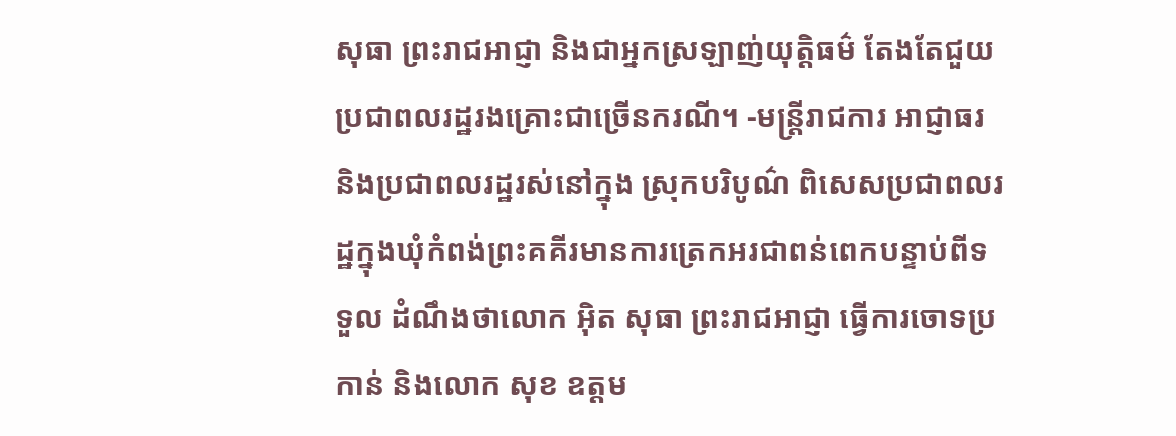សុធា ព្រះរាជអាជ្ញា និងជាអ្នកស្រឡាញ់យុត្តិធម៌ តែងតែជួយប្រជាពលរដ្ឋរងគ្រោះជាច្រើនករណី។ -មន្ត្រីរាជការ អាជ្ញាធរ និងប្រជាពលរដ្ឋរស់នៅក្នុង ស្រុកបរិបូណ៌ ពិសេសប្រជាពលរដ្ឋក្នុងឃុំកំពង់ព្រះគគីរមានការត្រេកអរជាពន់ពេកបន្ទាប់ពីទទួល ដំណឹងថាលោក អ៊ិត សុធា ព្រះរាជអាជ្ញា ធ្វើការចោទប្រកាន់ និងលោក សុខ ឧត្តម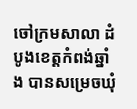ចៅក្រមសាលា ដំបូងខេត្តកំពង់ឆ្នាំង បានសម្រេចឃុំ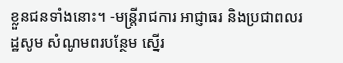ខ្លួនជនទាំងនោះ។ -មន្ត្រីរាជការ អាជ្ញាធរ និងប្រជាពលរដ្ឋសូម សំណូមពរបន្ថែម ស្នើរ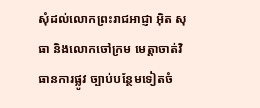សុំដល់លោកព្រះរាជអាជ្ញា អ៊ិត សុធា និងលោកចៅក្រម មេត្តាចាត់វិធានការផ្លូវ ច្បាប់បន្ថែមទៀតចំ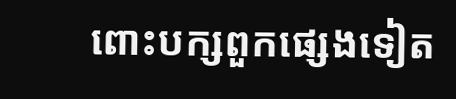ពោះបក្សពួកផ្សេងទៀត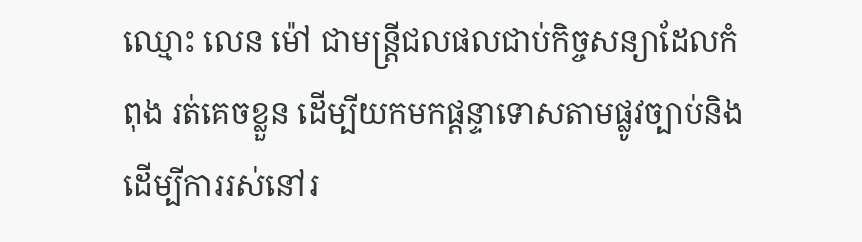ឈ្មោះ លេន ម៉ៅ ជាមន្ត្រីជលផលជាប់កិច្ចសន្យាដែលកំពុង រត់គេចខ្លួន ដើម្បីយកមកផ្ដន្ទាទោសតាមផ្លូវច្បាប់និងដើម្បីការរស់នៅរ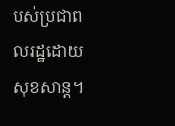បស់ប្រជាពលរដ្ឋដោយសុខសាន្ត។